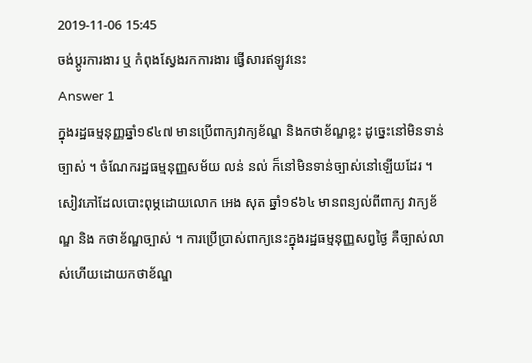2019-11-06 15:45
ចង់ប្តូរការងារ ឬ កំពុងស្វែងរកការងារ ផ្វើសារឥឡូវនេះ
Answer 1
ក្នុងរដ្ឋធម្មនុញ្ញឆ្នាំ១៩៤៧ មានប្រើពាក្យវាក្យខ័ណ្ឌ និងកថាខ័ណ្ឌខ្លះ ដូច្នេះនៅមិនទាន់ច្បាស់ ។ ចំណែករដ្ឋធម្មនុញ្ញសម័យ លន់ នល់ ក៏នៅមិនទាន់ច្បាស់នៅឡើយដែរ ។ សៀវភៅដែលបោះពុម្ភដោយលោក អេង សុត ឆ្នាំ១៩៦៤ មានពន្យល់ពីពាក្យ វាក្យខ័ណ្ឌ និង កថាខ័ណ្ឌច្បាស់ ។ ការប្រើប្រាស់ពាក្យនេះក្នុងរដ្ឋធម្មនុញ្ញសព្វថ្ងៃ គឺច្បាស់លាស់ហើយដោយកថាខ័ណ្ឌ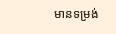មានទម្រង់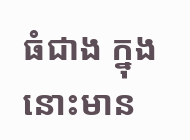ធំជាង ក្នុងនោះមាន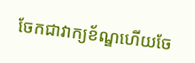ចែកជាវាក្យខ័ណ្ឌហើយចែ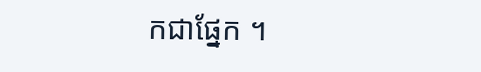កជាផ្នែក ។